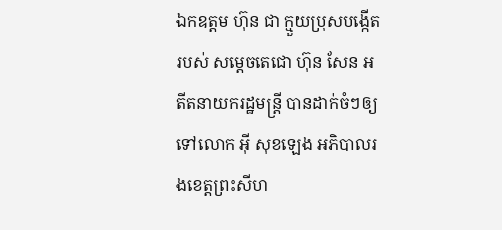ឯកឧត្តម ហ៊ុន ជា ក្មួយប្រុសបង្កើតរបស់ សម្តេចតេជោ ហ៊ុន សែន អតីតនាយករដ្ឋមន្ត្រី បានដាក់ចំៗឲ្យទៅលោក អ៊ី សុខឡេង អភិបាលរងខេត្តព្រះសីហ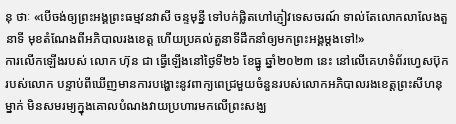នុ ថាៈ «បើចង់ឲ្យព្រះអង្គព្រះធម្មវនវាសី ចន្ទមុន្នី ទៅបក់ផ្លិតហៅភ្ញៀវទេសចរណ៍ ទាល់តែលោកលាលែងតួនាទី មុខតំណែងពីអភិបាលរងខេត្ត ហើយប្រគល់តួនាទីដឹកនាំឲ្យមកព្រះអង្គម្ដងទៅ!»
ការលើកឡើងរបស់ លោក ហ៊ុន ជា ធ្វើឡើងនៅថ្ងៃទី២៦ ខែធ្នូ ឆ្នាំ២០២៣ នេះ នៅលើគេហទំព័រហ្វេសប៊ុករបស់លោក បន្ទាប់ពីឃើញមានការបង្ហោះនូវពាក្យពេជ្រមួយចំនួនរបស់លោកអភិបាលរងខេត្តព្រះសីហនុម្នាក់ មិនសមរម្យក្នុងគោលបំណងវាយប្រហារមកលើព្រះសង្ឃ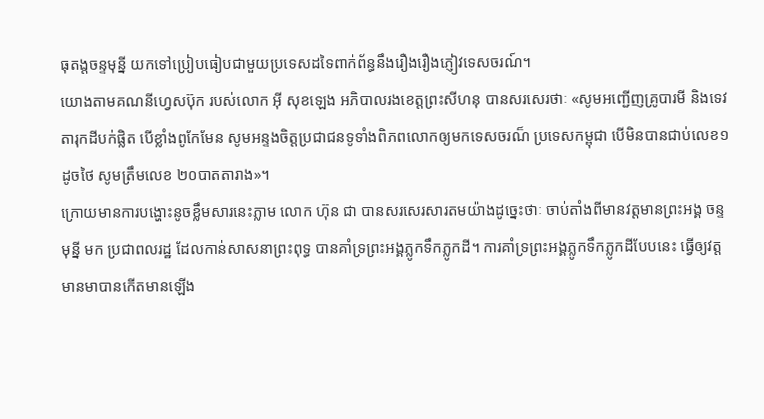ធុតង្តចន្ទមុន្នី យកទៅប្រៀបធៀបជាមួយប្រទេសដទៃពាក់ព័ន្ធនឹងរឿងរឿងភ្ញៀវទេសចរណ៍។
យោងតាមគណនីហ្វេសប៊ុក របស់លោក អ៊ី សុខឡេង អភិបាលរងខេត្តព្រះសីហនុ បានសរសេរថាៈ «សូមអញ្ជើញគ្រូបារមី និងទេវតារុកដីបក់ផ្លិត បើខ្លាំងពូកែមែន សូមអន្ទងចិត្តប្រជាជនទូទាំងពិភពលោកឲ្យមកទេសចរណ៏ ប្រទេសកម្ពុជា បើមិនបានជាប់លេខ១ ដូចថៃ សូមត្រឹមលេខ ២០បាតតារាង»។
ក្រោយមានការបង្ហោះនូចខ្លឹមសារនេះភ្លាម លោក ហ៊ុន ជា បានសរសេរសារតមយ៉ាងដូច្នេះថាៈ ចាប់តាំងពីមានវត្តមានព្រះអង្គ ចន្ទមុន្នី មក ប្រជាពលរដ្ឋ ដែលកាន់សាសនាព្រះពុទ្ធ បានគាំទ្រព្រះអង្គភ្លូកទឹកភ្លូកដី។ ការគាំទ្រព្រះអង្គភ្លូកទឹកភ្លូកដីបែបនេះ ធ្វើឲ្យវត្តមានមាបានកើតមានឡើង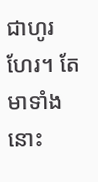ជាហូរហែរ។ តែមាទាំងនោះ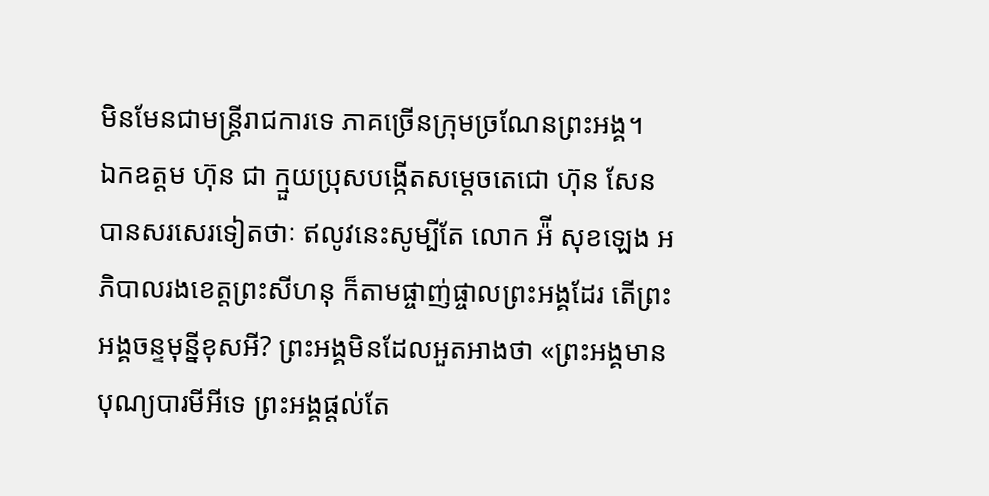មិនមែនជាមន្ត្រីរាជការទេ ភាគច្រើនក្រុមច្រណែនព្រះអង្គ។
ឯកឧត្តម ហ៊ុន ជា ក្មួយប្រុសបង្កើតសម្តេចតេជោ ហ៊ុន សែន បានសរសេរទៀតថាៈ ឥលូវនេះសូម្បីតែ លោក អ៉ី សុខឡេង អភិបាលរងខេត្តព្រះសីហនុ ក៏តាមផ្ចាញ់ផ្ចាលព្រះអង្គដែរ តើព្រះអង្គចន្ទមុន្នីខុសអី? ព្រះអង្គមិនដែលអួតអាងថា «ព្រះអង្គមានបុណ្យបារមីអីទេ ព្រះអង្គផ្ដល់តែ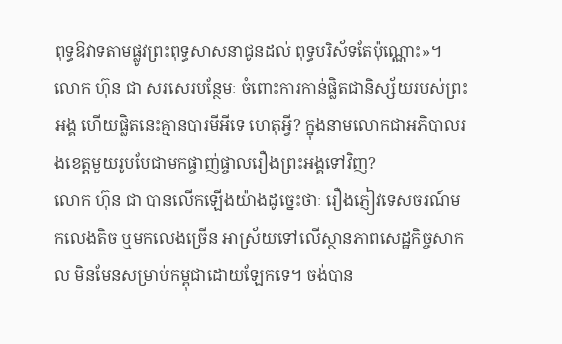ពុទ្ធឱវាទតាមផ្លូវព្រះពុទ្ធសាសនាជូនដល់ ពុទ្ធបរិស័ទតែប៉ុណ្ណោះ»។
លោក ហ៊ុន ជា សរសេរបន្ថែមៈ ចំពោះការកាន់ផ្លិតជានិស្ស័យរបស់ព្រះអង្គ ហើយផ្លិតនេះគ្មានបារមីអីទេ ហេតុអ្វី? ក្នុងនាមលោកជាអភិបាលរងខេត្តមួយរូបបែជាមកផ្ចាញ់ផ្ចាលរឿងព្រះអង្គទៅវិញ?
លោក ហ៊ុន ជា បានលើកឡើងយ៉ាងដូច្នេះថាៈ រឿងភ្ញៀវទេសចរណ៍មកលេងតិច ឬមកលេងច្រើន អាស្រ័យទៅលើស្ថានភាពសេដ្ឋកិច្ចសាកល មិនមែនសម្រាប់កម្ពុជាដោយឡែកទេ។ ចង់បាន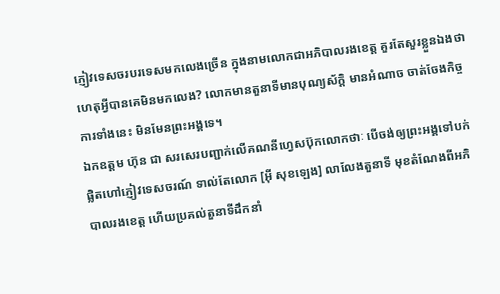ភ្ញៀវទេសចរបរទេសមកលេងច្រើន ក្នុងនាមលោកជាអភិបាលរងខេត្ត គួរតែសួរខ្លួនឯងថា ហេតុអ្វីបានគេមិនមកលេង? លោកមានតួនាទីមានបុណ្យស័ក្ដិ មានអំណាច ចាត់ចែងកិច្ចការទាំងនេះ មិនមែនព្រះអង្គទេ។
ឯកឧត្តម ហ៊ុន ជា សរសេរបញ្ជាក់លើគណនីហ្វេសប៊ុកលោកថាៈ បើចង់ឲ្យព្រះអង្គទៅបក់ផ្លិតហៅភ្ញៀវទេសចរណ៍ ទាល់តែលោក [អ៊ី សុខឡេង] លាលែងតួនាទី មុខតំណែងពីអភិបាលរងខេត្ត ហើយប្រគល់តួនាទីដឹកនាំ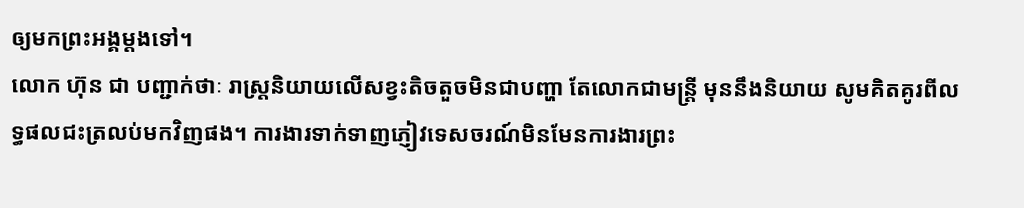ឲ្យមកព្រះអង្គម្ដងទៅ។
លោក ហ៊ុន ជា បញ្ជាក់ថាៈ រាស្ត្រនិយាយលើសខ្វះតិចតួចមិនជាបញ្ហា តែលោកជាមន្ត្រី មុននឹងនិយាយ សូមគិតគូរពីលទ្ធផលជះត្រលប់មកវិញផង។ ការងារទាក់ទាញភ្ញៀវទេសចរណ៍មិនមែនការងារព្រះ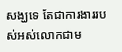សង្ឃទេ តែជាការងាររបស់អស់លោកជាម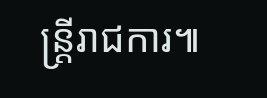ន្ត្រីរាជការ៕